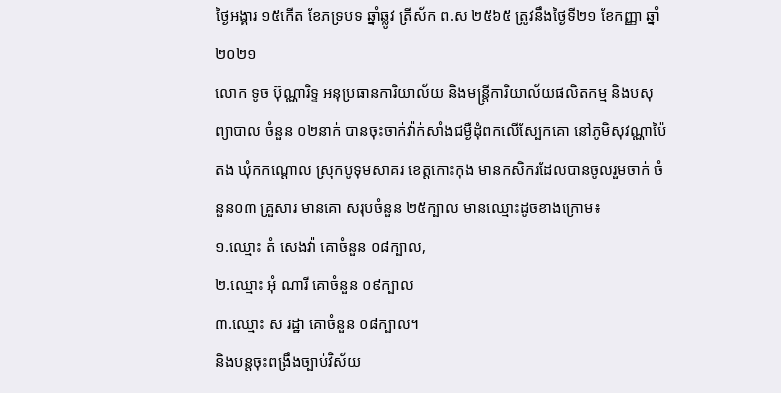ថ្ងៃអង្គារ ១៥កើត ខែភទ្របទ ឆ្នាំឆ្លូវ ត្រីស័ក ព.ស ២៥៦៥ ត្រូវនឹងថ្ងៃទី២១ ខែកញ្ញា ឆ្នាំ២០២១
លោក ទូច ប៊ុណ្ណារិទ្ទ អនុប្រធានការិយាល័យ និងមន្ត្រីការិយាល័យផលិតកម្ម និងបសុព្យាបាល ចំនួន ០២នាក់ បានចុះចាក់វ៉ាក់សាំងជម្ងឺដុំពកលើស្បែកគោ នៅភូមិសុវណ្ណាប៉ៃតង ឃុំកកណ្ដោល ស្រុកបូទុមសាគរ ខេត្តកោះកុង មានកសិករដែលបានចូលរួមចាក់ ចំនួន០៣ គ្រួសារ មានគោ សរុបចំនួន ២៥ក្បាល មានឈ្មោះដូចខាងក្រោម៖
១.ឈ្មោះ តំ សេងវ៉ា គោចំនួន ០៨ក្បាល,
២.ឈ្មោះ អុំ ណារី គោចំនួន ០៩ក្បាល
៣.ឈ្មោះ ស រដ្ឋា គោចំនួន ០៨ក្បាល។
និងបន្តចុះពង្រឹងច្បាប់វិស័យ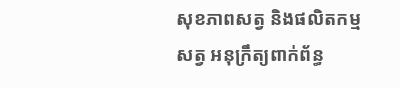សុខភាពសត្វ និងផលិតកម្មសត្វ អនុក្រឹត្យពាក់ព័ន្ធ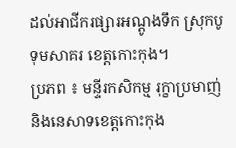ដល់អាជីករផ្សារអណ្ដូងទឹក ស្រុកបូទុមសាគរ ខេត្តកោះកុង។
ប្រភព ៖ មន្ទីរកសិកម្ម រុក្ខាប្រមាញ់ និងនេសាទខេត្តកោះកុង